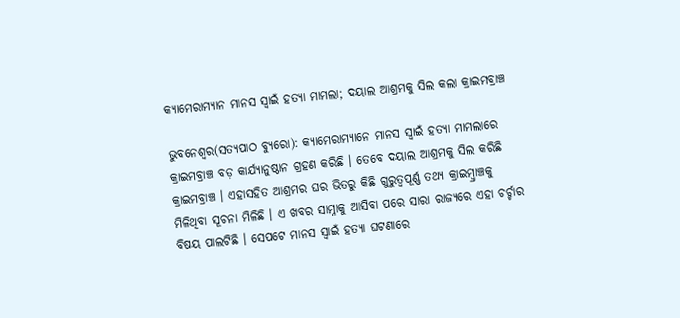କ୍ୟାମେରାମ୍ୟାନ ମାନସ ସ୍ୱାଇଁ ହତ୍ୟା ମାମଲା; ଦୟାଲ ଆଶ୍ରମକୁ ସିଲ କଲା କ୍ରାଇମବ୍ରାଞ୍ଚ

ଭୁବନେଶ୍ୱର(ସତ୍ୟପାଠ ବ୍ୟୁରୋ): କ୍ୟାମେରାମ୍ୟାନେ ମାନସ ସ୍ୱାଇଁ ହତ୍ୟା ମାମଲାରେ କ୍ରାଇମବ୍ରାଞ୍ଚ ବଡ଼ କାର୍ଯ୍ୟାନୁଷ୍ଠାନ ଗ୍ରହଣ କରିଛି । ତେବେ ଦୟାଲ ଆଶ୍ରମକୁ ସିଲ କରିଛି କ୍ରାଇମବ୍ରାଞ୍ଚ । ଏହାସହିତ ଆଶ୍ରମର ଘର ଭିତରୁ କିଛି ଗୁରୁତ୍ୱପୂର୍ଣ୍ଣ ତଥ୍ୟ କ୍ରାଇମ୍ବ୍ରାଞ୍ଚକୁ ମିଳିଥିବା ସୂଚନା ମିଳିଛି । ଏ ଖବର ସାମ୍ନାକୁ ଆସିବା ପରେ ସାରା ରାଜ୍ୟରେ ଏହା ଚର୍ଚ୍ଚାର ବିଷୟ ପାଲଟିଛି । ସେପଟେ ମାନସ ସ୍ୱାଇଁ ହତ୍ୟା ଘଟଣାରେ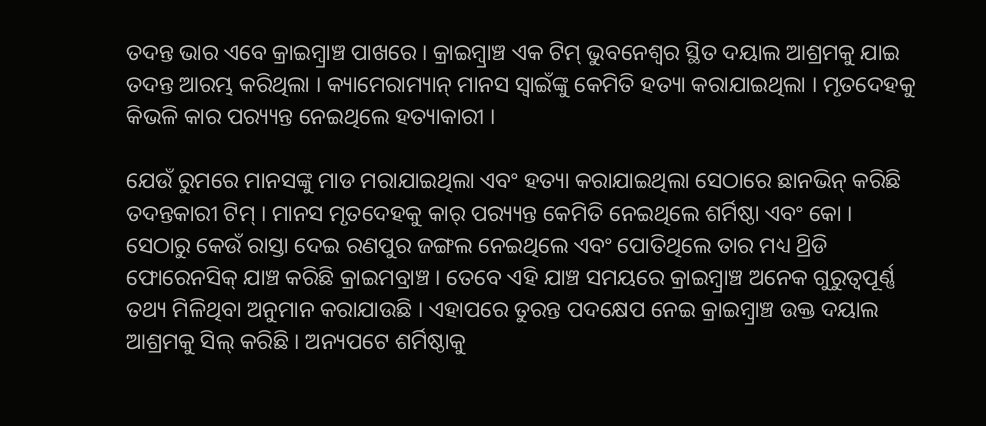ତଦନ୍ତ ଭାର ଏବେ କ୍ରାଇମ୍ବ୍ରାଞ୍ଚ ପାଖରେ । କ୍ରାଇମ୍ବ୍ରାଞ୍ଚ ଏକ ଟିମ୍ ଭୁବନେଶ୍ୱର ସ୍ଥିତ ଦୟାଲ ଆଶ୍ରମକୁ ଯାଇ ତଦନ୍ତ ଆରମ୍ଭ କରିଥିଲା । କ୍ୟାମେରାମ୍ୟାନ୍ ମାନସ ସ୍ବାଇଁଙ୍କୁ କେମିତି ହତ୍ୟା କରାଯାଇଥିଲା । ମୃତଦେହକୁ କିଭଳି କାର ପର‌୍ୟ୍ୟନ୍ତ ନେଇଥିଲେ ହତ୍ୟାକାରୀ ।

ଯେଉଁ ରୁମରେ ମାନସଙ୍କୁ ମାଡ ମରାଯାଇଥିଲା ଏବଂ ହତ୍ୟା କରାଯାଇଥିଲା ସେଠାରେ ଛାନଭିନ୍ କରିଛି ତଦନ୍ତକାରୀ ଟିମ୍ । ମାନସ ମୃତଦେହକୁ କାର୍ ପର‌୍ୟ୍ୟନ୍ତ କେମିତି ନେଇଥିଲେ ଶର୍ମିଷ୍ଠା ଏବଂ କୋ । ସେଠାରୁ କେଉଁ ରାସ୍ତା ଦେଇ ରଣପୁର ଜଙ୍ଗଲ ନେଇଥିଲେ ଏବଂ ପୋତିଥିଲେ ତାର ମଧ୍ୟ ଥ୍ରିଡି ଫୋରେନସିକ୍ ଯାଞ୍ଚ କରିଛି କ୍ରାଇମବ୍ରାଞ୍ଚ । ତେବେ ଏହି ଯାଞ୍ଚ ସମୟରେ କ୍ରାଇମ୍ବ୍ରାଞ୍ଚ ଅନେକ ଗୁରୁତ୍ୱପୂର୍ଣ୍ଣ ତଥ୍ୟ ମିଳିଥିବା ଅନୁମାନ କରାଯାଉଛି । ଏହାପରେ ତୁରନ୍ତ ପଦକ୍ଷେପ ନେଇ କ୍ରାଇମ୍ବ୍ରାଞ୍ଚ ଉକ୍ତ ଦୟାଲ ଆଶ୍ରମକୁ ସିଲ୍ କରିଛି । ଅନ୍ୟପଟେ ଶର୍ମିଷ୍ଠାକୁ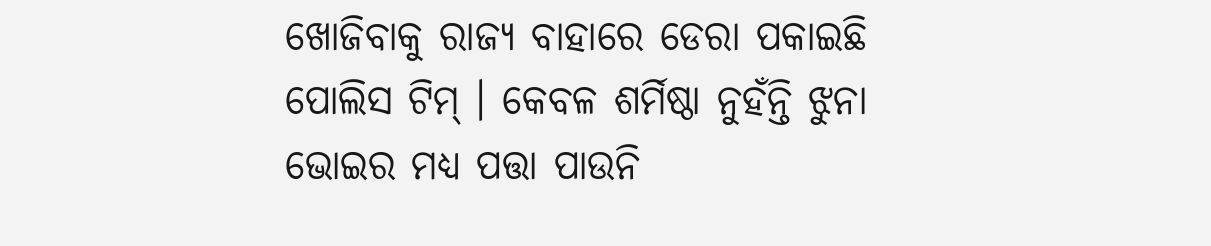ଖୋଜିବାକୁ ରାଜ୍ୟ ବାହାରେ ଡେରା ପକାଇଛି ପୋଲିସ ଟିମ୍ । କେବଳ ଶର୍ମିଷ୍ଠା ନୁହଁନ୍ତି ଝୁନା ଭୋଇର ମଧ୍ୟ ପତ୍ତା ପାଉନି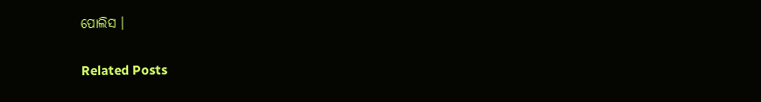ପୋଲିସ ।

Related Posts